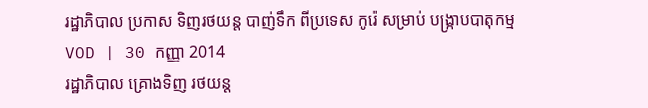រដ្ឋាភិបាល ប្រកាស ទិញរថយន្ត បាញ់ទឹក ពីប្រទេស កូរ៉េ សម្រាប់ បង្ក្រាបបាតុកម្ម
VOD | 30 កញ្ញា 2014
រដ្ឋាភិបាល គ្រោងទិញ រថយន្ត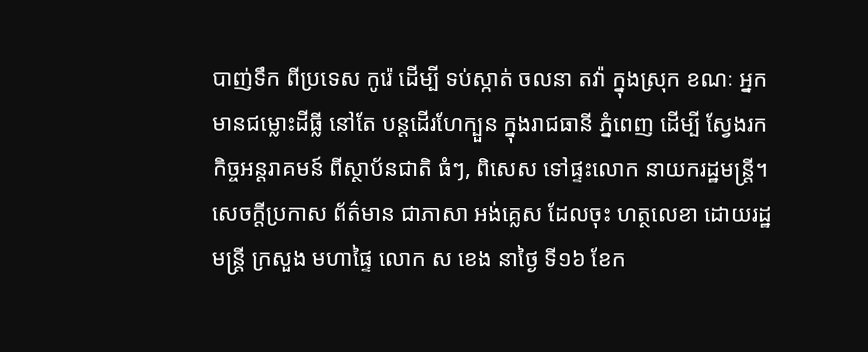បាញ់ទឹក ពីប្រទេស កូរ៉េ ដើម្បី ទប់ស្កាត់ ចលនា តវ៉ា ក្នុងស្រុក ខណៈ អ្នកមានជម្លោះដីធ្លី នៅតែ បន្តដើរហែក្បួន ក្នុងរាជធានី ភ្នំពេញ ដើម្បី ស្វែងរក កិច្ចអន្តរាគមន៍ ពីស្ថាប័នជាតិ ធំៗ, ពិសេស ទៅផ្ទះលោក នាយករដ្ឋមន្ត្រី។
សេចក្តីប្រកាស ព័ត៌មាន ជាភាសា អង់គ្លេស ដែលចុះ ហត្ថលេខា ដោយរដ្ឋមន្ត្រី ក្រសួង មហាផ្ទៃ លោក ស ខេង នាថ្ងៃ ទី១៦ ខែក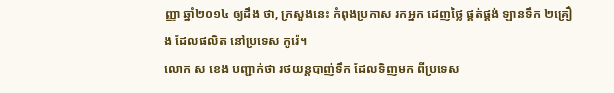ញ្ញា ឆ្នាំ២០១៤ ឲ្យដឹង ថា, ក្រសួងនេះ កំពុងប្រកាស រកអ្នក ដេញថ្លៃ ផ្គត់ផ្គង់ ឡានទឹក ២គ្រឿង ដែលផលិត នៅប្រទេស កូរ៉េ។
លោក ស ខេង បញ្ជាក់ថា រថយន្តបាញ់ទឹក ដែលទិញមក ពីប្រទេស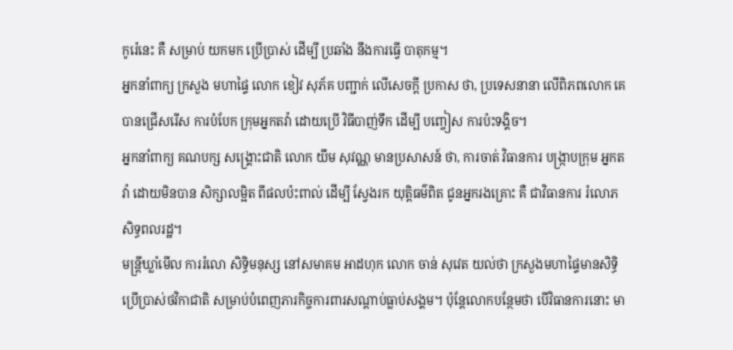កូរ៉េនេះ គឺ សម្រាប់ យកមក ប្រើប្រាស់ ដើម្បី ប្រឆាំង នឹងការធ្វើ បាតុកម្ម។
អ្នកនាំពាក្យ ក្រសួង មហាផ្ទៃ លោក ខៀវ សុភ័គ បញ្ជាក់ លើសេចក្តី ប្រកាស ថា, ប្រទេសនានា លើពិភពលោក គេ បានជ្រើសរើស ការបំបែក ក្រុមអ្នកតវ៉ា ដោយប្រើ វិធីបាញ់ទឹក ដើម្បី បញ្ចៀស ការប៉ះទង្គិច។
អ្នកនាំពាក្យ គណបក្ស សង្គ្រោះជាតិ លោក យឹម សុវណ្ណ មានប្រសាសន៍ ថា, ការចាត់ វិធានការ បង្ក្រាបក្រុម អ្នកតវ៉ា ដោយមិនបាន សិក្សាលម្អិត ពីផលប៉ះពាល់ ដើម្បី ស្វែងរក យុត្តិធម៌ពិត ជូនអ្នករងគ្រោះ គឺ ជាវិធានការ រំលោភ សិទ្ធពលរដ្ឋ។
មន្ត្រីឃ្លាំមើល ការរំលោ សិទ្ធិមនុស្ស នៅសមាគម អាដហុក លោក ចាន់ សុវេត យល់ថា ក្រសួងមហាផ្ទៃមានសិទ្ធិប្រើប្រាស់ថវិកាជាតិ សម្រាប់បំពេញភារកិច្ចការពារសណ្តាប់ធ្លាប់សង្គម។ ប៉ុន្តែលោកបន្ថែមថា បើវិធានការនោះ មា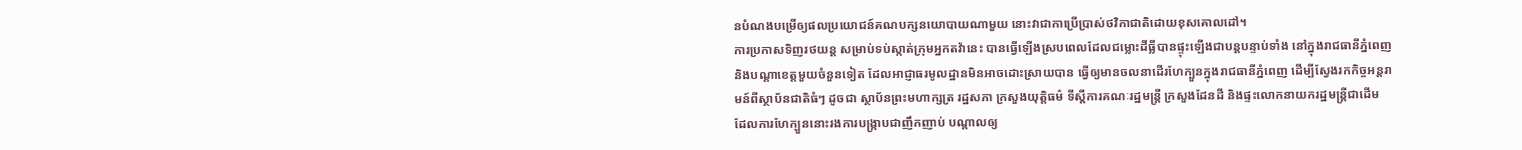នបំណងបម្រើឲ្យផលប្រយោជន៍គណបក្សនយោបាយណាមួយ នោះវាជាកាប្រើប្រាស់ថវិកាជាតិដោយខុសគោលដៅ។
ការប្រកាសទិញរថយន្ត សម្រាប់ទប់ស្កាត់ក្រុមអ្នកតវ៉ានេះ បានធ្វើឡើងស្របពេលដែលជម្លោះដីធ្លីបានផ្ទុះឡើងជាបន្តបន្ទាប់ទាំង នៅក្នុងរាជធានីភ្នំពេញ និងបណ្តាខេត្តមួយចំនួនទៀត ដែលអាជ្ញាធរមូលដ្ឋានមិនអាចដោះស្រាយបាន ធ្វើឲ្យមានចលនាដើរហែក្បួនក្នុងរាជធានីភ្នំពេញ ដើម្បីស្វែងរកកិច្ចអន្តរាមន៍ពីស្ថាប័នជាតិធំៗ ដូចជា ស្ថាប័នព្រះមហាក្សត្រ រដ្ឋសភា ក្រសួងយុត្តិធម៌ ទីស្តីការគណៈរដ្ឋមន្ត្រី ក្រសួងដែនដី និងផ្ទះលោកនាយករដ្ឋមន្ត្រីជាដើម ដែលការហែក្បួននោះរងការបង្ក្រាបជាញឹកញាប់ បណ្តាលឲ្យ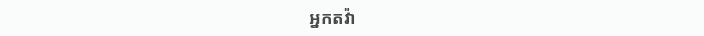អ្នកតវ៉ា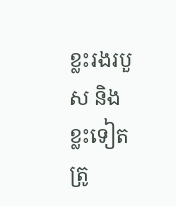ខ្លះរងរបួស និងខ្លះទៀតត្រូ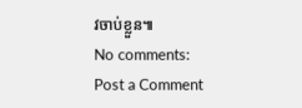វចាប់ខ្លួន៕
No comments:
Post a Comment